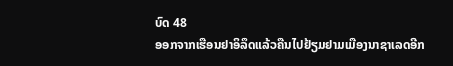ບົດ 48
ອອກຈາກເຮືອນຢາອິລຶດແລ້ວຄືນໄປຢ້ຽມຢາມເມືອງນາຊາເລດອີກ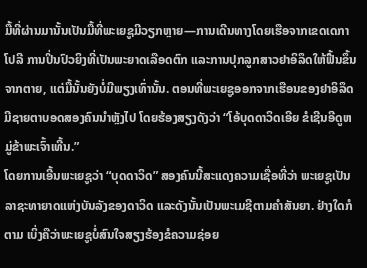ມື້ທີ່ຜ່ານມານັ້ນເປັນມື້ທີ່ພະເຍຊູມີວຽກຫຼາຍ—ການເດີນທາງໂດຍເຮືອຈາກເຂດເດກາໂປລີ ການປິ່ນປົວຍິງທີ່ເປັນພະຍາດເລືອດຕົກ ແລະການປຸກລູກສາວຢາອິລຶດໃຫ້ຟື້ນຂຶ້ນຈາກຕາຍ, ແຕ່ມື້ນັ້ນຍັງບໍ່ມີພຽງເທົ່ານັ້ນ. ຕອນທີ່ພະເຍຊູອອກຈາກເຮືອນຂອງຢາອິລຶດ ມີຊາຍຕາບອດສອງຄົນນຳຫຼັງໄປ ໂດຍຮ້ອງສຽງດັງວ່າ “ໂອ້ບຸດດາວິດເອີຍ ຂໍເຊີນອີດູຫມູ່ຂ້າພະເຈົ້າເທີ້ນ.”
ໂດຍການເອີ້ນພະເຍຊູວ່າ “ບຸດດາວິດ” ສອງຄົນນີ້ສະແດງຄວາມເຊື່ອທີ່ວ່າ ພະເຍຊູເປັນລາຊະທາຍາດແຫ່ງບັນລັງຂອງດາວິດ ແລະດັງນັ້ນເປັນພະເມຊີຕາມຄຳສັນຍາ. ຢ່າງໃດກໍຕາມ ເບິ່ງຄືວ່າພະເຍຊູບໍ່ສົນໃຈສຽງຮ້ອງຂໍຄວາມຊ່ອຍ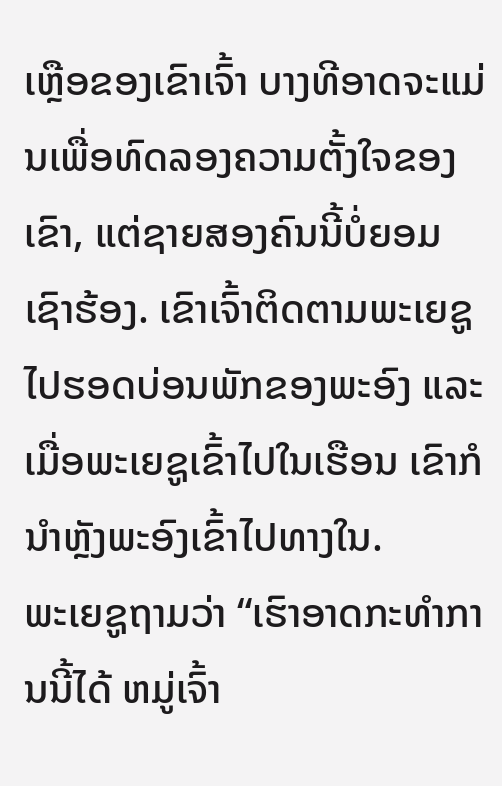ເຫຼືອຂອງເຂົາເຈົ້າ ບາງທີອາດຈະແມ່ນເພື່ອທົດລອງຄວາມຕັ້ງໃຈຂອງເຂົາ, ແຕ່ຊາຍສອງຄົນນີ້ບໍ່ຍອມເຊົາຮ້ອງ. ເຂົາເຈົ້າຕິດຕາມພະເຍຊູໄປຮອດບ່ອນພັກຂອງພະອົງ ແລະເມື່ອພະເຍຊູເຂົ້າໄປໃນເຮືອນ ເຂົາກໍນຳຫຼັງພະອົງເຂົ້າໄປທາງໃນ.
ພະເຍຊູຖາມວ່າ “ເຮົາອາດກະທຳການນີ້ໄດ້ ຫມູ່ເຈົ້າ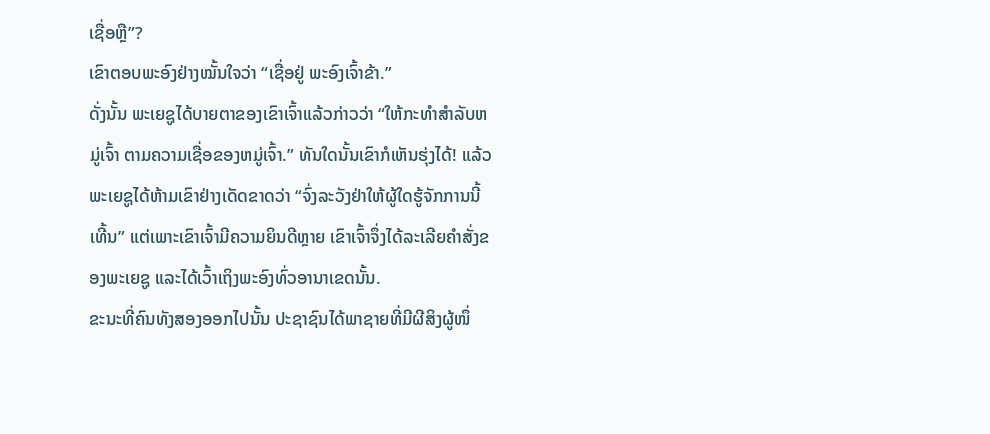ເຊື່ອຫຼື”?
ເຂົາຕອບພະອົງຢ່າງໝັ້ນໃຈວ່າ “ເຊື່ອຢູ່ ພະອົງເຈົ້າຂ້າ.”
ດັ່ງນັ້ນ ພະເຍຊູໄດ້ບາຍຕາຂອງເຂົາເຈົ້າແລ້ວກ່າວວ່າ “ໃຫ້ກະທຳສຳລັບຫມູ່ເຈົ້າ ຕາມຄວາມເຊື່ອຂອງຫມູ່ເຈົ້າ.” ທັນໃດນັ້ນເຂົາກໍເຫັນຮຸ່ງໄດ້! ແລ້ວພະເຍຊູໄດ້ຫ້າມເຂົາຢ່າງເດັດຂາດວ່າ “ຈົ່ງລະວັງຢ່າໃຫ້ຜູ້ໃດຮູ້ຈັກການນີ້ເທີ້ນ” ແຕ່ເພາະເຂົາເຈົ້າມີຄວາມຍິນດີຫຼາຍ ເຂົາເຈົ້າຈຶ່ງໄດ້ລະເລີຍຄຳສັ່ງຂອງພະເຍຊູ ແລະໄດ້ເວົ້າເຖິງພະອົງທົ່ວອານາເຂດນັ້ນ.
ຂະນະທີ່ຄົນທັງສອງອອກໄປນັ້ນ ປະຊາຊົນໄດ້ພາຊາຍທີ່ມີຜີສິງຜູ້ໜຶ່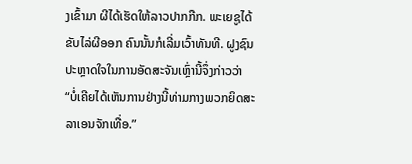ງເຂົ້າມາ ຜີໄດ້ເຮັດໃຫ້ລາວປາກກືກ. ພະເຍຊູໄດ້ຂັບໄລ່ຜີອອກ ຄົນນັ້ນກໍເລີ່ມເວົ້າທັນທີ. ຝູງຊົນປະຫຼາດໃຈໃນການອັດສະຈັນເຫຼົ່ານີ້ຈຶ່ງກ່າວວ່າ “ບໍ່ເຄີຍໄດ້ເຫັນການຢ່າງນີ້ທ່າມກາງພວກຍິດສະລາເອນຈັກເທື່ອ.”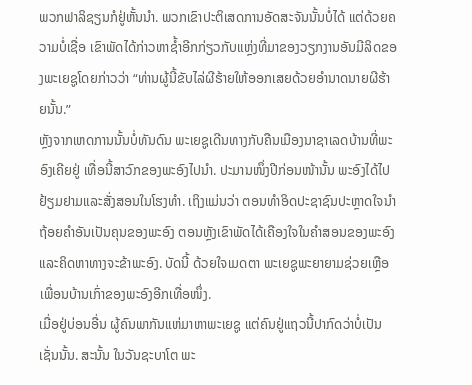ພວກຟາລິຊຽນກໍຢູ່ຫັ້ນນຳ. ພວກເຂົາປະຕິເສດການອັດສະຈັນນັ້ນບໍ່ໄດ້ ແຕ່ດ້ວຍຄວາມບໍ່ເຊື່ອ ເຂົາພັດໄດ້ກ່າວຫາຊ້ຳອີກກ່ຽວກັບແຫຼ່ງທີ່ມາຂອງວຽກງານອັນມີລິດຂອງພະເຍຊູໂດຍກ່າວວ່າ “ທ່ານຜູ້ນີ້ຂັບໄລ່ຜີຮ້າຍໃຫ້ອອກເສຍດ້ວຍອຳນາດນາຍຜີຮ້າຍນັ້ນ.”
ຫຼັງຈາກເຫດການນັ້ນບໍ່ທັນດົນ ພະເຍຊູເດີນທາງກັບຄືນເມືອງນາຊາເລດບ້ານທີ່ພະອົງເຄີຍຢູ່ ເທື່ອນີ້ສາວົກຂອງພະອົງໄປນຳ. ປະມານໜຶ່ງປີກ່ອນໜ້ານັ້ນ ພະອົງໄດ້ໄປຢ້ຽມຢາມແລະສັ່ງສອນໃນໂຮງທຳ. ເຖິງແມ່ນວ່າ ຕອນທຳອິດປະຊາຊົນປະຫຼາດໃຈນຳຖ້ອຍຄຳອັນເປັນຄຸນຂອງພະອົງ ຕອນຫຼັງເຂົາພັດໄດ້ເຄືອງໃຈໃນຄຳສອນຂອງພະອົງ ແລະຄິດຫາທາງຈະຂ້າພະອົງ. ບັດນີ້ ດ້ວຍໃຈເມດຕາ ພະເຍຊູພະຍາຍາມຊ່ວຍເຫຼືອເພື່ອນບ້ານເກົ່າຂອງພະອົງອີກເທື່ອໜຶ່ງ.
ເມື່ອຢູ່ບ່ອນອື່ນ ຜູ້ຄົນພາກັນແຫ່ມາຫາພະເຍຊູ ແຕ່ຄົນຢູ່ແຖວນີ້ປາກົດວ່າບໍ່ເປັນເຊັ່ນນັ້ນ. ສະນັ້ນ ໃນວັນຊະບາໂຕ ພະ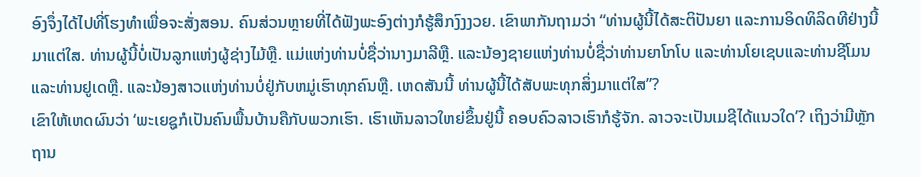ອົງຈຶ່ງໄດ້ໄປທີ່ໂຮງທຳເພື່ອຈະສັ່ງສອນ. ຄົນສ່ວນຫຼາຍທີ່ໄດ້ຟັງພະອົງຕ່າງກໍຮູ້ສຶກງົງງວຍ. ເຂົາພາກັນຖາມວ່າ “ທ່ານຜູ້ນີ້ໄດ້ສະຕິປັນຍາ ແລະການອິດທິລິດທີຢ່າງນີ້ມາແຕ່ໃສ. ທ່ານຜູ້ນີ້ບໍ່ເປັນລູກແຫ່ງຜູ້ຊ່າງໄມ້ຫຼື. ແມ່ແຫ່ງທ່ານບໍ່ຊື່ວ່ານາງມາລີຫຼື. ແລະນ້ອງຊາຍແຫ່ງທ່ານບໍ່ຊື່ວ່າທ່ານຍາໂກໂບ ແລະທ່ານໂຍເຊບແລະທ່ານຊີໂມນແລະທ່ານຢູເດຫຼື. ແລະນ້ອງສາວແຫ່ງທ່ານບໍ່ຢູ່ກັບຫມູ່ເຮົາທຸກຄົນຫຼື. ເຫດສັນນີ້ ທ່ານຜູ້ນີ້ໄດ້ສັບພະທຸກສິ່ງມາແຕ່ໃສ”?
ເຂົາໃຫ້ເຫດຜົນວ່າ ‘ພະເຍຊູກໍເປັນຄົນພື້ນບ້ານຄືກັບພວກເຮົາ. ເຮົາເຫັນລາວໃຫຍ່ຂຶ້ນຢູ່ນີ້ ຄອບຄົວລາວເຮົາກໍຮູ້ຈັກ. ລາວຈະເປັນເມຊີໄດ້ແນວໃດ’? ເຖິງວ່າມີຫຼັກຖານ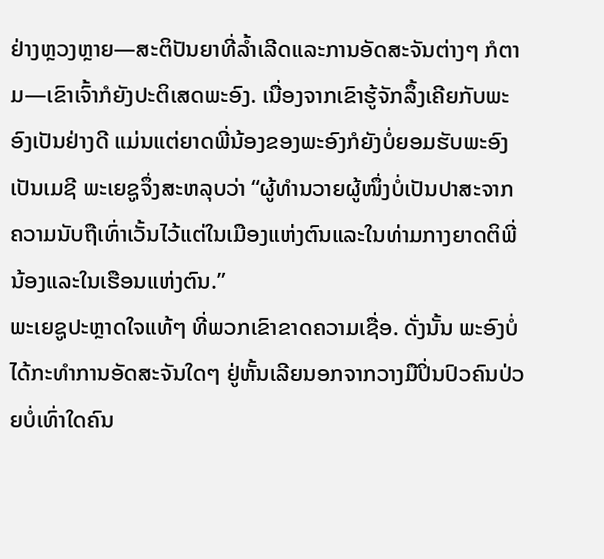ຢ່າງຫຼວງຫຼາຍ—ສະຕິປັນຍາທີ່ລ້ຳເລີດແລະການອັດສະຈັນຕ່າງໆ ກໍຕາມ—ເຂົາເຈົ້າກໍຍັງປະຕິເສດພະອົງ. ເນື່ອງຈາກເຂົາຮູ້ຈັກລຶ້ງເຄີຍກັບພະອົງເປັນຢ່າງດີ ແມ່ນແຕ່ຍາດພີ່ນ້ອງຂອງພະອົງກໍຍັງບໍ່ຍອມຮັບພະອົງເປັນເມຊີ ພະເຍຊູຈຶ່ງສະຫລຸບວ່າ “ຜູ້ທຳນວາຍຜູ້ໜຶ່ງບໍ່ເປັນປາສະຈາກຄວາມນັບຖືເທົ່າເວັ້ນໄວ້ແຕ່ໃນເມືອງແຫ່ງຕົນແລະໃນທ່າມກາງຍາດຕິພີ່ນ້ອງແລະໃນເຮືອນແຫ່ງຕົນ.”
ພະເຍຊູປະຫຼາດໃຈແທ້ໆ ທີ່ພວກເຂົາຂາດຄວາມເຊື່ອ. ດັ່ງນັ້ນ ພະອົງບໍ່ໄດ້ກະທຳການອັດສະຈັນໃດໆ ຢູ່ຫັ້ນເລີຍນອກຈາກວາງມືປິ່ນປົວຄົນປ່ວຍບໍ່ເທົ່າໃດຄົນ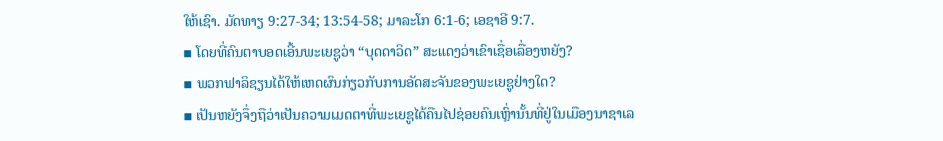ໃຫ້ເຊົາ. ມັດທາຽ 9:27-34; 13:54-58; ມາລະໂກ 6:1-6; ເອຊາອີ 9:7.
▪ ໂດຍທີ່ຄົນຕາບອດເອີ້ນພະເຍຊູວ່າ “ບຸດດາວິດ” ສະແດງວ່າເຂົາເຊື່ອເລື່ອງຫຍັງ?
▪ ພວກຟາລິຊຽນໄດ້ໃຫ້ເຫດຜົນກ່ຽວກັບການອັດສະຈັນຂອງພະເຍຊູຢ່າງໃດ?
▪ ເປັນຫຍັງຈຶ່ງຖືວ່າເປັນຄວາມເມດຕາທີ່ພະເຍຊູໄດ້ຄືນໄປຊ່ອຍຄົນເຫຼົ່ານັ້ນທີ່ຢູ່ໃນເມືອງນາຊາເລ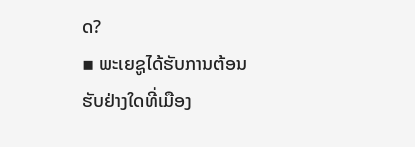ດ?
▪ ພະເຍຊູໄດ້ຮັບການຕ້ອນຮັບຢ່າງໃດທີ່ເມືອງ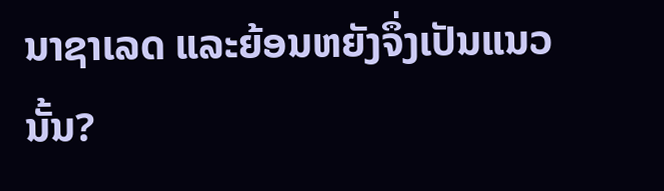ນາຊາເລດ ແລະຍ້ອນຫຍັງຈຶ່ງເປັນແນວນັ້ນ?